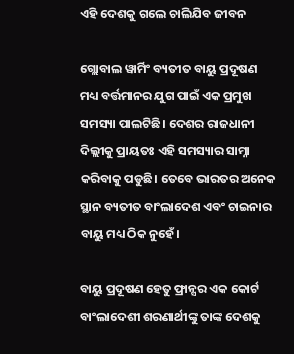ଏହି ଦେଶକୁ ଗଲେ ଚାଲିଯିବ ଜୀବନ

ଗ୍ଲୋବାଲ ୱାର୍ମିଂ ବ୍ୟତୀତ ବାୟୁ ପ୍ରଦୂଷଣ ମଧ୍ୟ ବର୍ତ୍ତମାନର ଯୁଗ ପାଇଁ ଏକ ପ୍ରମୁଖ ସମସ୍ୟା ପାଲଟିଛି। ଦେଶର ରାଜଧାନୀ ଦିଲ୍ଲୀକୁ ପ୍ରାୟତଃ ଏହି ସମସ୍ୟାର ସାମ୍ନା କରିବାକୁ ପଡୁଛି। ତେବେ ଭାରତର ଅନେକ ସ୍ଥାନ ବ୍ୟତୀତ ବାଂଲାଦେଶ ଏବଂ ଚାଇନାର ବାୟୁ ମଧ୍ୟ ଠିକ ନୁହେଁ।

ବାୟୁ ପ୍ରଦୂଷଣ ହେତୁ ଫ୍ରାନ୍ସର ଏକ କୋର୍ଟ ବାଂଲାଦେଶୀ ଶରଣାର୍ଥୀଙ୍କୁ ତାଙ୍କ ଦେଶକୁ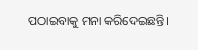ପଠାଇବାକୁ ମନା କରିଦେଇଛନ୍ତି।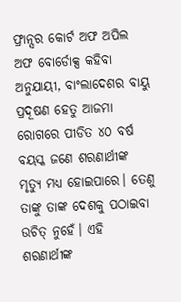ଫ୍ରାନ୍ସର କୋର୍ଟ ଅଫ ଅପିଲ ଅଫ ବୋର୍ଡୋକ୍ସ କହିବା ଅନୁଯାୟୀ, ବାଂଲାଦେଶର ବାୟୁ ପ୍ରଦୂଷଣ ହେତୁ ଆଜମା ରୋଗରେ ପୀଡିତ ୪୦ ବର୍ଷ ବୟସ୍କ ଜଣେ ଶରଣାର୍ଥୀଙ୍କ ମୃତ୍ୟୁ ମଧ୍ୟ ହୋଇପାରେ। ତେଣୁ ତାଙ୍କୁ ତାଙ୍କ ଦେଶକୁ ପଠାଇବା ଉଚିତ୍‌ ନୁହେଁ। ଏହି ଶରଣାର୍ଥୀଙ୍କ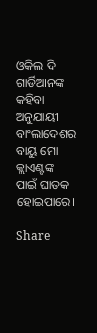ଓକିଲ ଦି ଗାର୍ଡିଆନଙ୍କ କହିବା ଅନୁଯାୟୀ ବାଂଲାଦେଶର ବାୟୁ ମୋ କ୍ଲାଏଣ୍ଟଙ୍କ ପାଇଁ ଘାତକ ହୋଇପାରେ।

Share